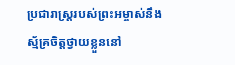ប្រជារាស្ត្ររបស់ព្រះអម្ចាស់នឹងស្ម័គ្រចិត្តថ្វាយខ្លួននៅ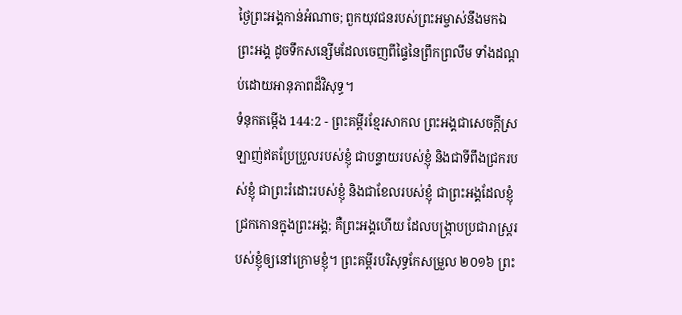ថ្ងៃព្រះអង្គកាន់អំណាច; ពួកយុវជនរបស់ព្រះអម្ចាស់នឹងមកឯព្រះអង្គ ដូចទឹកសន្សើមដែលចេញពីផ្ទៃនៃព្រឹកព្រលឹម ទាំងដណ្ដប់ដោយអានុភាពដ៏វិសុទ្ធ។
ទំនុកតម្កើង 144:2 - ព្រះគម្ពីរខ្មែរសាកល ព្រះអង្គជាសេចក្ដីស្រឡាញ់ឥតប្រែប្រួលរបស់ខ្ញុំ ជាបន្ទាយរបស់ខ្ញុំ និងជាទីពឹងជ្រករបស់ខ្ញុំ ជាព្រះរំដោះរបស់ខ្ញុំ និងជាខែលរបស់ខ្ញុំ ជាព្រះអង្គដែលខ្ញុំជ្រកកោនក្នុងព្រះអង្គ; គឺព្រះអង្គហើយ ដែលបង្ក្រាបប្រជារាស្ត្ររបស់ខ្ញុំឲ្យនៅក្រោមខ្ញុំ។ ព្រះគម្ពីរបរិសុទ្ធកែសម្រួល ២០១៦ ព្រះ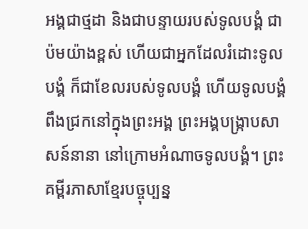អង្គជាថ្មដា និងជាបន្ទាយរបស់ទូលបង្គំ ជាប៉មយ៉ាងខ្ពស់ ហើយជាអ្នកដែលរំដោះទូលបង្គំ ក៏ជាខែលរបស់ទូលបង្គំ ហើយទូលបង្គំពឹងជ្រកនៅក្នុងព្រះអង្គ ព្រះអង្គបង្ក្រាបសាសន៍នានា នៅក្រោមអំណាចទូលបង្គំ។ ព្រះគម្ពីរភាសាខ្មែរបច្ចុប្បន្ន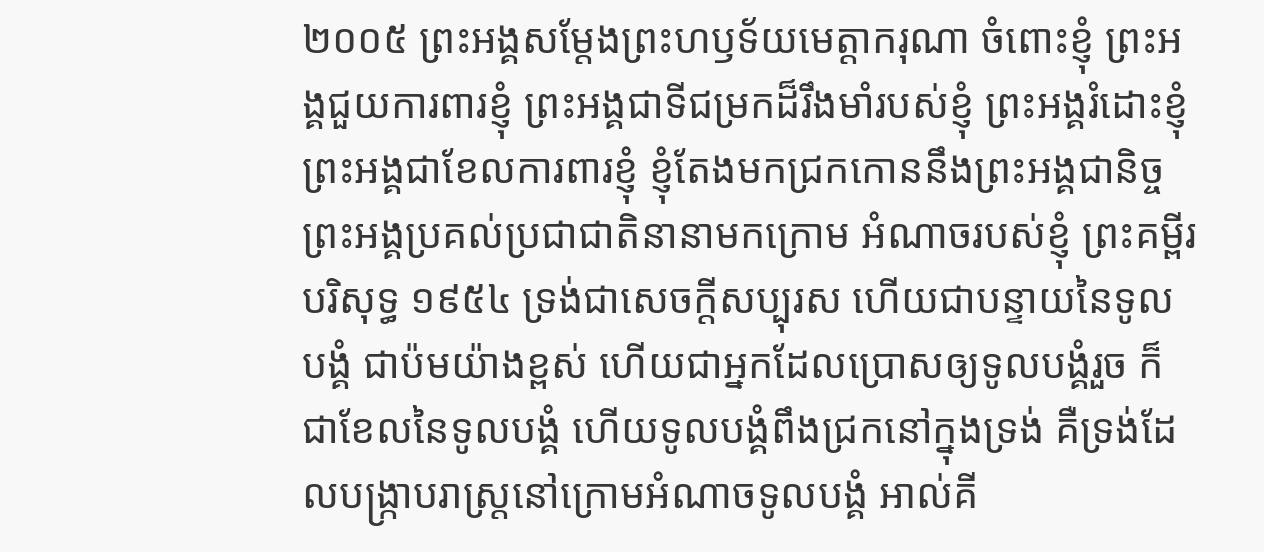២០០៥ ព្រះអង្គសម្តែងព្រះហឫទ័យមេត្តាករុណា ចំពោះខ្ញុំ ព្រះអង្គជួយការពារខ្ញុំ ព្រះអង្គជាទីជម្រកដ៏រឹងមាំរបស់ខ្ញុំ ព្រះអង្គរំដោះខ្ញុំ ព្រះអង្គជាខែលការពារខ្ញុំ ខ្ញុំតែងមកជ្រកកោននឹងព្រះអង្គជានិច្ច ព្រះអង្គប្រគល់ប្រជាជាតិនានាមកក្រោម អំណាចរបស់ខ្ញុំ ព្រះគម្ពីរបរិសុទ្ធ ១៩៥៤ ទ្រង់ជាសេចក្ដីសប្បុរស ហើយជាបន្ទាយនៃទូលបង្គំ ជាប៉មយ៉ាងខ្ពស់ ហើយជាអ្នកដែលប្រោសឲ្យទូលបង្គំរួច ក៏ជាខែលនៃទូលបង្គំ ហើយទូលបង្គំពឹងជ្រកនៅក្នុងទ្រង់ គឺទ្រង់ដែលបង្ក្រាបរាស្ត្រនៅក្រោមអំណាចទូលបង្គំ អាល់គី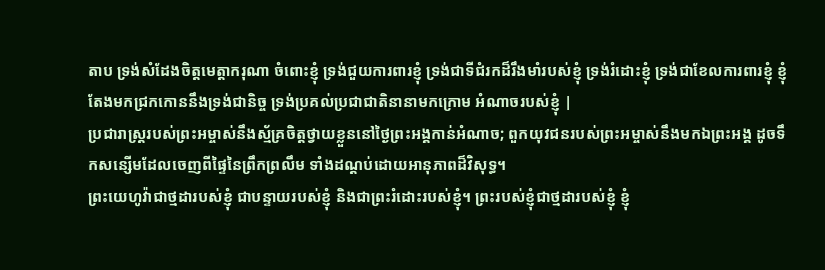តាប ទ្រង់សំដែងចិត្តមេត្តាករុណា ចំពោះខ្ញុំ ទ្រង់ជួយការពារខ្ញុំ ទ្រង់ជាទីជំរកដ៏រឹងមាំរបស់ខ្ញុំ ទ្រង់រំដោះខ្ញុំ ទ្រង់ជាខែលការពារខ្ញុំ ខ្ញុំតែងមកជ្រកកោននឹងទ្រង់ជានិច្ច ទ្រង់ប្រគល់ប្រជាជាតិនានាមកក្រោម អំណាចរបស់ខ្ញុំ |
ប្រជារាស្ត្ររបស់ព្រះអម្ចាស់នឹងស្ម័គ្រចិត្តថ្វាយខ្លួននៅថ្ងៃព្រះអង្គកាន់អំណាច; ពួកយុវជនរបស់ព្រះអម្ចាស់នឹងមកឯព្រះអង្គ ដូចទឹកសន្សើមដែលចេញពីផ្ទៃនៃព្រឹកព្រលឹម ទាំងដណ្ដប់ដោយអានុភាពដ៏វិសុទ្ធ។
ព្រះយេហូវ៉ាជាថ្មដារបស់ខ្ញុំ ជាបន្ទាយរបស់ខ្ញុំ និងជាព្រះរំដោះរបស់ខ្ញុំ។ ព្រះរបស់ខ្ញុំជាថ្មដារបស់ខ្ញុំ ខ្ញុំ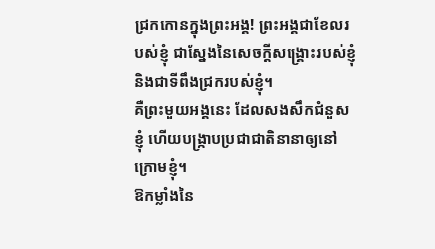ជ្រកកោនក្នុងព្រះអង្គ! ព្រះអង្គជាខែលរបស់ខ្ញុំ ជាស្នែងនៃសេចក្ដីសង្គ្រោះរបស់ខ្ញុំ និងជាទីពឹងជ្រករបស់ខ្ញុំ។
គឺព្រះមួយអង្គនេះ ដែលសងសឹកជំនួសខ្ញុំ ហើយបង្ក្រាបប្រជាជាតិនានាឲ្យនៅក្រោមខ្ញុំ។
ឱកម្លាំងនៃ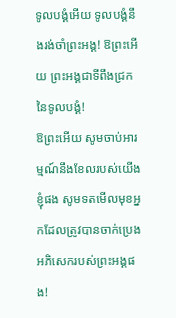ទូលបង្គំអើយ ទូលបង្គំនឹងរង់ចាំព្រះអង្គ! ឱព្រះអើយ ព្រះអង្គជាទីពឹងជ្រកនៃទូលបង្គំ!
ឱព្រះអើយ សូមចាប់អារម្មណ៍នឹងខែលរបស់យើងខ្ញុំផង សូមទតមើលមុខអ្នកដែលត្រូវបានចាក់ប្រេងអភិសេករបស់ព្រះអង្គផង!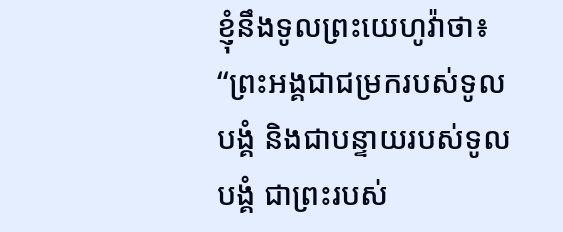ខ្ញុំនឹងទូលព្រះយេហូវ៉ាថា៖ “ព្រះអង្គជាជម្រករបស់ទូលបង្គំ និងជាបន្ទាយរបស់ទូលបង្គំ ជាព្រះរបស់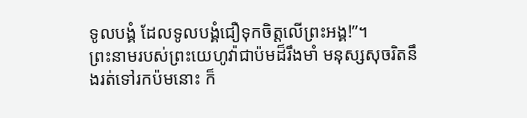ទូលបង្គំ ដែលទូលបង្គំជឿទុកចិត្តលើព្រះអង្គ!”។
ព្រះនាមរបស់ព្រះយេហូវ៉ាជាប៉មដ៏រឹងមាំ មនុស្សសុចរិតនឹងរត់ទៅរកប៉មនោះ ក៏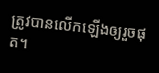ត្រូវបានលើកឡើងឲ្យរួចផុត។